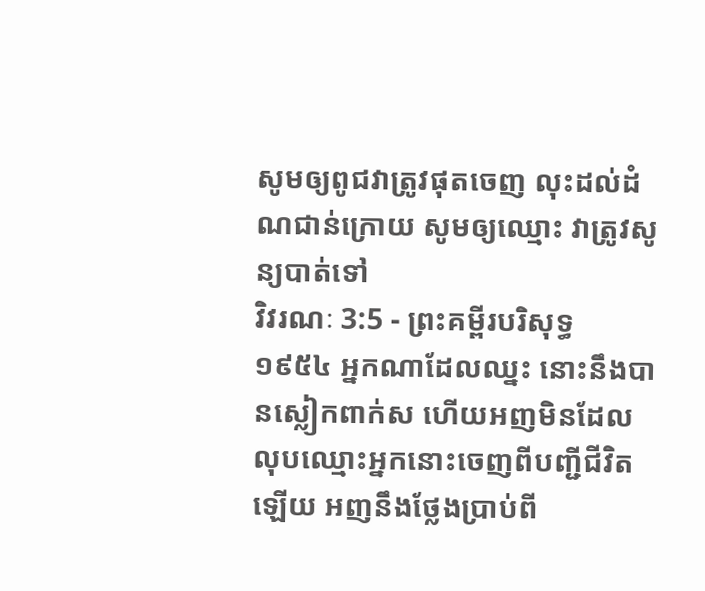សូមឲ្យពូជវាត្រូវផុតចេញ លុះដល់ដំណជាន់ក្រោយ សូមឲ្យឈ្មោះ វាត្រូវសូន្យបាត់ទៅ
វិវរណៈ 3:5 - ព្រះគម្ពីរបរិសុទ្ធ ១៩៥៤ អ្នកណាដែលឈ្នះ នោះនឹងបានស្លៀកពាក់ស ហើយអញមិនដែលលុបឈ្មោះអ្នកនោះចេញពីបញ្ជីជីវិតឡើយ អញនឹងថ្លែងប្រាប់ពី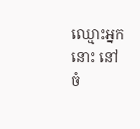ឈ្មោះអ្នកនោះ នៅចំ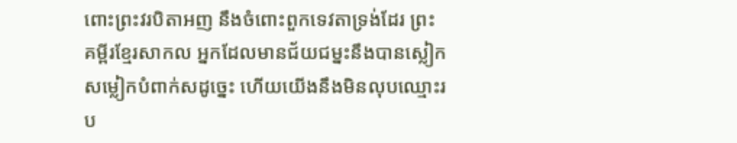ពោះព្រះវរបិតាអញ នឹងចំពោះពួកទេវតាទ្រង់ដែរ ព្រះគម្ពីរខ្មែរសាកល អ្នកដែលមានជ័យជម្នះនឹងបានស្លៀកសម្លៀកបំពាក់សដូច្នេះ ហើយយើងនឹងមិនលុបឈ្មោះរប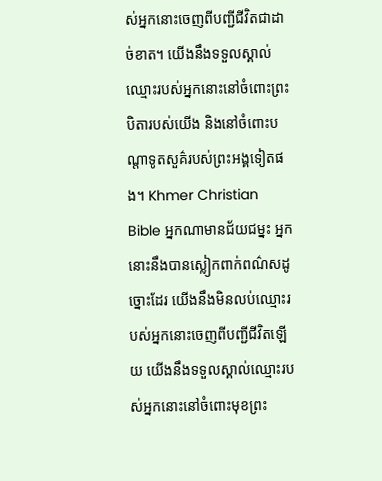ស់អ្នកនោះចេញពីបញ្ជីជីវិតជាដាច់ខាត។ យើងនឹងទទួលស្គាល់ឈ្មោះរបស់អ្នកនោះនៅចំពោះព្រះបិតារបស់យើង និងនៅចំពោះបណ្ដាទូតសួគ៌របស់ព្រះអង្គទៀតផង។ Khmer Christian Bible អ្នកណាមានជ័យជម្នះ អ្នកនោះនឹងបានស្លៀកពាក់ពណ៌សដូច្នោះដែរ យើងនឹងមិនលប់ឈ្មោះរបស់អ្នកនោះចេញពីបញ្ជីជីវិតឡើយ យើងនឹងទទួលស្គាល់ឈ្មោះរបស់អ្នកនោះនៅចំពោះមុខព្រះ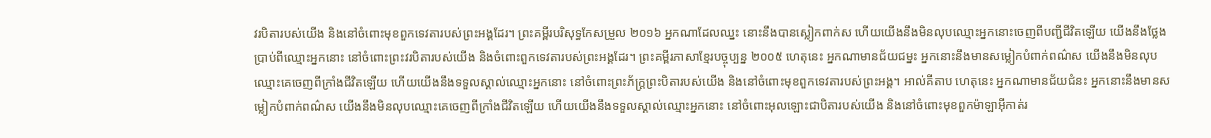វរបិតារបស់យើង និងនៅចំពោះមុខពួកទេវតារបស់ព្រះអង្គដែរ។ ព្រះគម្ពីរបរិសុទ្ធកែសម្រួល ២០១៦ អ្នកណាដែលឈ្នះ នោះនឹងបានស្លៀកពាក់ស ហើយយើងនឹងមិនលុបឈ្មោះអ្នកនោះចេញពីបញ្ជីជីវិតឡើយ យើងនឹងថ្លែងប្រាប់ពីឈ្មោះអ្នកនោះ នៅចំពោះព្រះវរបិតារបស់យើង និងចំពោះពួកទេវតារបស់ព្រះអង្គដែរ។ ព្រះគម្ពីរភាសាខ្មែរបច្ចុប្បន្ន ២០០៥ ហេតុនេះ អ្នកណាមានជ័យជម្នះ អ្នកនោះនឹងមានសម្លៀកបំពាក់ពណ៌ស យើងនឹងមិនលុបឈ្មោះគេចេញពីក្រាំងជីវិតឡើយ ហើយយើងនឹងទទួលស្គាល់ឈ្មោះអ្នកនោះ នៅចំពោះព្រះភ័ក្ត្រព្រះបិតារបស់យើង និងនៅចំពោះមុខពួកទេវតារបស់ព្រះអង្គ។ អាល់គីតាប ហេតុនេះ អ្នកណាមានជ័យជំនះ អ្នកនោះនឹងមានសម្លៀកបំពាក់ពណ៌ស យើងនឹងមិនលុបឈ្មោះគេចេញពីក្រាំងជីវិតឡើយ ហើយយើងនឹងទទួលស្គាល់ឈ្មោះអ្នកនោះ នៅចំពោះអុលឡោះជាបិតារបស់យើង និងនៅចំពោះមុខពួកម៉ាឡាអ៊ីកាត់រ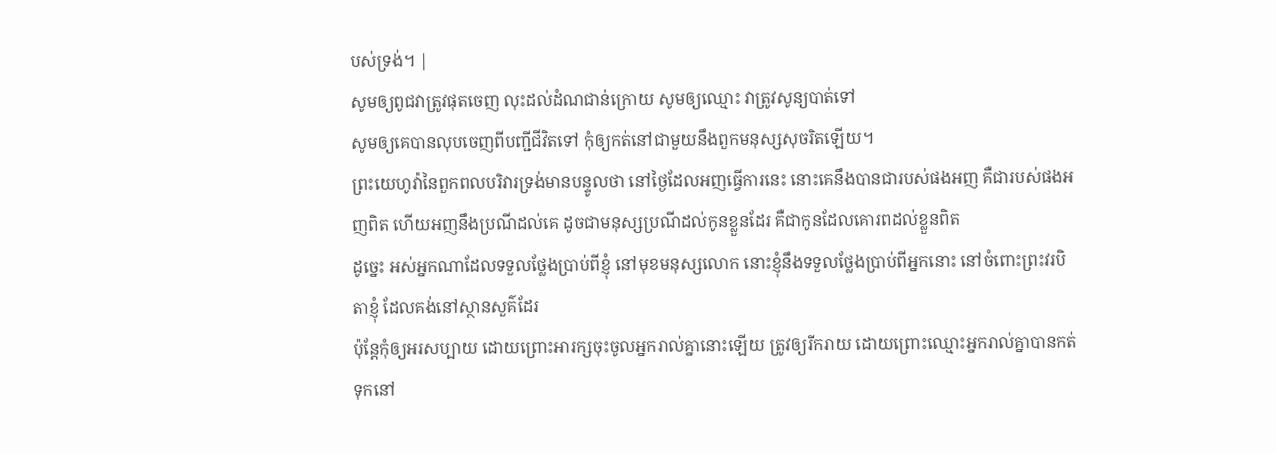បស់ទ្រង់។ |
សូមឲ្យពូជវាត្រូវផុតចេញ លុះដល់ដំណជាន់ក្រោយ សូមឲ្យឈ្មោះ វាត្រូវសូន្យបាត់ទៅ
សូមឲ្យគេបានលុបចេញពីបញ្ជីជីវិតទៅ កុំឲ្យកត់នៅជាមួយនឹងពួកមនុស្សសុចរិតឡើយ។
ព្រះយេហូវ៉ានៃពួកពលបរិវារទ្រង់មានបន្ទូលថា នៅថ្ងៃដែលអញធ្វើការនេះ នោះគេនឹងបានជារបស់ផងអញ គឺជារបស់ផងអញពិត ហើយអញនឹងប្រណីដល់គេ ដូចជាមនុស្សប្រណីដល់កូនខ្លួនដែរ គឺជាកូនដែលគោរពដល់ខ្លួនពិត
ដូច្នេះ អស់អ្នកណាដែលទទួលថ្លែងប្រាប់ពីខ្ញុំ នៅមុខមនុស្សលោក នោះខ្ញុំនឹងទទួលថ្លែងប្រាប់ពីអ្នកនោះ នៅចំពោះព្រះវរបិតាខ្ញុំ ដែលគង់នៅស្ថានសួគ៌ដែរ
ប៉ុន្តែកុំឲ្យអរសប្បាយ ដោយព្រោះអារក្សចុះចូលអ្នករាល់គ្នានោះឡើយ ត្រូវឲ្យរីករាយ ដោយព្រោះឈ្មោះអ្នករាល់គ្នាបានកត់ទុកនៅ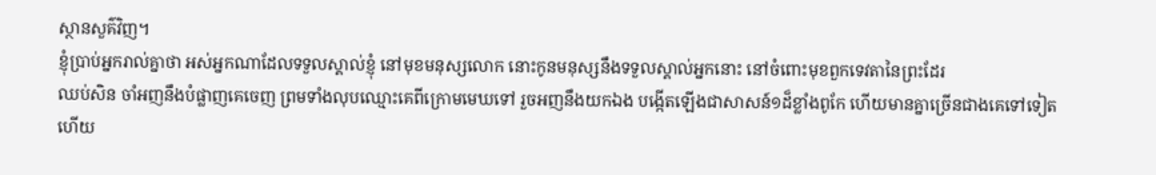ស្ថានសួគ៌វិញ។
ខ្ញុំប្រាប់អ្នករាល់គ្នាថា អស់អ្នកណាដែលទទួលស្គាល់ខ្ញុំ នៅមុខមនុស្សលោក នោះកូនមនុស្សនឹងទទួលស្គាល់អ្នកនោះ នៅចំពោះមុខពួកទេវតានៃព្រះដែរ
ឈប់សិន ចាំអញនឹងបំផ្លាញគេចេញ ព្រមទាំងលុបឈ្មោះគេពីក្រោមមេឃទៅ រួចអញនឹងយកឯង បង្កើតឡើងជាសាសន៍១ដ៏ខ្លាំងពូកែ ហើយមានគ្នាច្រើនជាងគេទៅទៀត
ហើយ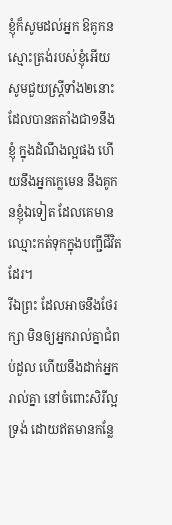ខ្ញុំក៏សូមដល់អ្នក ឱគូកនស្មោះត្រង់របស់ខ្ញុំអើយ សូមជួយស្ត្រីទាំង២នោះ ដែលបានតតាំងជា១នឹងខ្ញុំ ក្នុងដំណឹងល្អផង ហើយនឹងអ្នកក្លេមេន នឹងគូកនខ្ញុំឯទៀត ដែលគេមានឈ្មោះកត់ទុកក្នុងបញ្ជីជីវិតដែរ។
រីឯព្រះ ដែលអាចនឹងថែរក្សា មិនឲ្យអ្នករាល់គ្នាជំពប់ដួល ហើយនឹងដាក់អ្នករាល់គ្នា នៅចំពោះសិរីល្អទ្រង់ ដោយឥតមានកន្លែ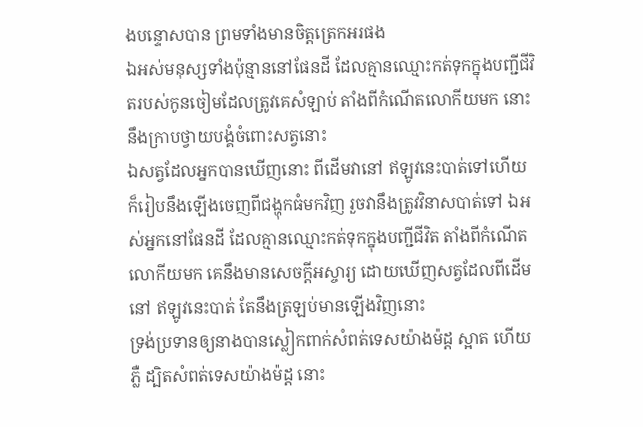ងបន្ទោសបាន ព្រមទាំងមានចិត្តត្រេកអរផង
ឯអស់មនុស្សទាំងប៉ុន្មាននៅផែនដី ដែលគ្មានឈ្មោះកត់ទុកក្នុងបញ្ជីជីវិតរបស់កូនចៀមដែលត្រូវគេសំឡាប់ តាំងពីកំណើតលោកីយមក នោះនឹងក្រាបថ្វាយបង្គំចំពោះសត្វនោះ
ឯសត្វដែលអ្នកបានឃើញនោះ ពីដើមវានៅ ឥឡូវនេះបាត់ទៅហើយ ក៏រៀបនឹងឡើងចេញពីជង្ហុកធំមកវិញ រួចវានឹងត្រូវវិនាសបាត់ទៅ ឯអស់អ្នកនៅផែនដី ដែលគ្មានឈ្មោះកត់ទុកក្នុងបញ្ជីជីវិត តាំងពីកំណើតលោកីយមក គេនឹងមានសេចក្ដីអស្ចារ្យ ដោយឃើញសត្វដែលពីដើមនៅ ឥឡូវនេះបាត់ តែនឹងត្រឡប់មានឡើងវិញនោះ
ទ្រង់ប្រទានឲ្យនាងបានស្លៀកពាក់សំពត់ទេសយ៉ាងម៉ដ្ត ស្អាត ហើយភ្លឺ ដ្បិតសំពត់ទេសយ៉ាងម៉ដ្ត នោះ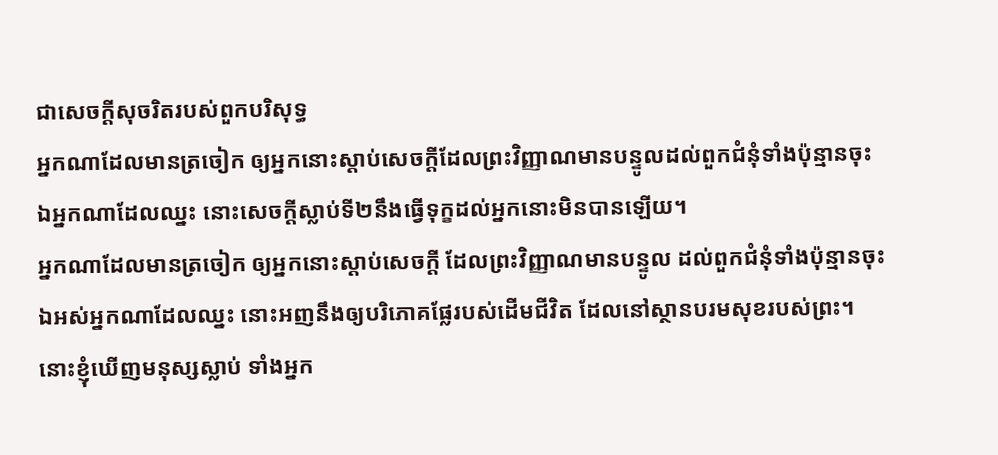ជាសេចក្ដីសុចរិតរបស់ពួកបរិសុទ្ធ
អ្នកណាដែលមានត្រចៀក ឲ្យអ្នកនោះស្តាប់សេចក្ដីដែលព្រះវិញ្ញាណមានបន្ទូលដល់ពួកជំនុំទាំងប៉ុន្មានចុះ ឯអ្នកណាដែលឈ្នះ នោះសេចក្ដីស្លាប់ទី២នឹងធ្វើទុក្ខដល់អ្នកនោះមិនបានឡើយ។
អ្នកណាដែលមានត្រចៀក ឲ្យអ្នកនោះស្តាប់សេចក្ដី ដែលព្រះវិញ្ញាណមានបន្ទូល ដល់ពួកជំនុំទាំងប៉ុន្មានចុះ ឯអស់អ្នកណាដែលឈ្នះ នោះអញនឹងឲ្យបរិភោគផ្លែរបស់ដើមជីវិត ដែលនៅស្ថានបរមសុខរបស់ព្រះ។
នោះខ្ញុំឃើញមនុស្សស្លាប់ ទាំងអ្នក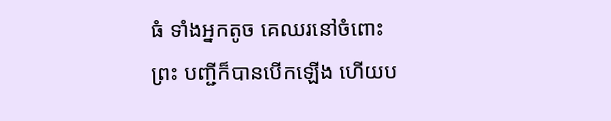ធំ ទាំងអ្នកតូច គេឈរនៅចំពោះព្រះ បញ្ជីក៏បានបើកឡើង ហើយប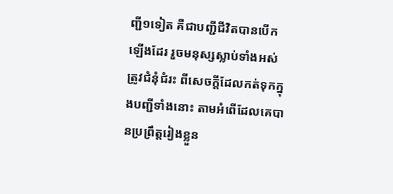ញ្ជី១ទៀត គឺជាបញ្ជីជីវិតបានបើកឡើងដែរ រួចមនុស្សស្លាប់ទាំងអស់ត្រូវជំនុំជំរះ ពីសេចក្ដីដែលកត់ទុកក្នុងបញ្ជីទាំងនោះ តាមអំពើដែលគេបានប្រព្រឹត្តរៀងខ្លួន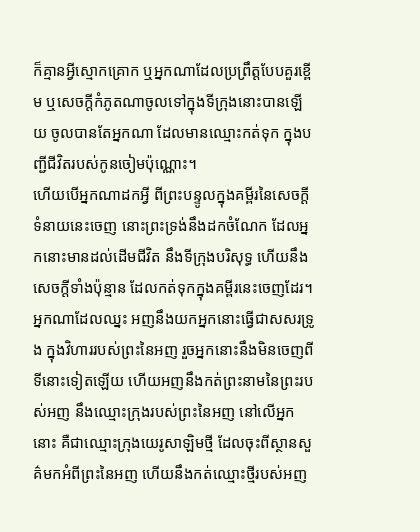ក៏គ្មានអ្វីស្មោកគ្រោក ឬអ្នកណាដែលប្រព្រឹត្តបែបគួរខ្ពើម ឬសេចក្ដីកំភូតណាចូលទៅក្នុងទីក្រុងនោះបានឡើយ ចូលបានតែអ្នកណា ដែលមានឈ្មោះកត់ទុក ក្នុងបញ្ជីជីវិតរបស់កូនចៀមប៉ុណ្ណោះ។
ហើយបើអ្នកណាដកអ្វី ពីព្រះបន្ទូលក្នុងគម្ពីរនៃសេចក្ដីទំនាយនេះចេញ នោះព្រះទ្រង់នឹងដកចំណែក ដែលអ្នកនោះមានដល់ដើមជីវិត នឹងទីក្រុងបរិសុទ្ធ ហើយនឹងសេចក្ដីទាំងប៉ុន្មាន ដែលកត់ទុកក្នុងគម្ពីរនេះចេញដែរ។
អ្នកណាដែលឈ្នះ អញនឹងយកអ្នកនោះធ្វើជាសសរទ្រូង ក្នុងវិហាររបស់ព្រះនៃអញ រួចអ្នកនោះនឹងមិនចេញពីទីនោះទៀតឡើយ ហើយអញនឹងកត់ព្រះនាមនៃព្រះរបស់អញ នឹងឈ្មោះក្រុងរបស់ព្រះនៃអញ នៅលើអ្នកនោះ គឺជាឈ្មោះក្រុងយេរូសាឡិមថ្មី ដែលចុះពីស្ថានសួគ៌មកអំពីព្រះនៃអញ ហើយនឹងកត់ឈ្មោះថ្មីរបស់អញ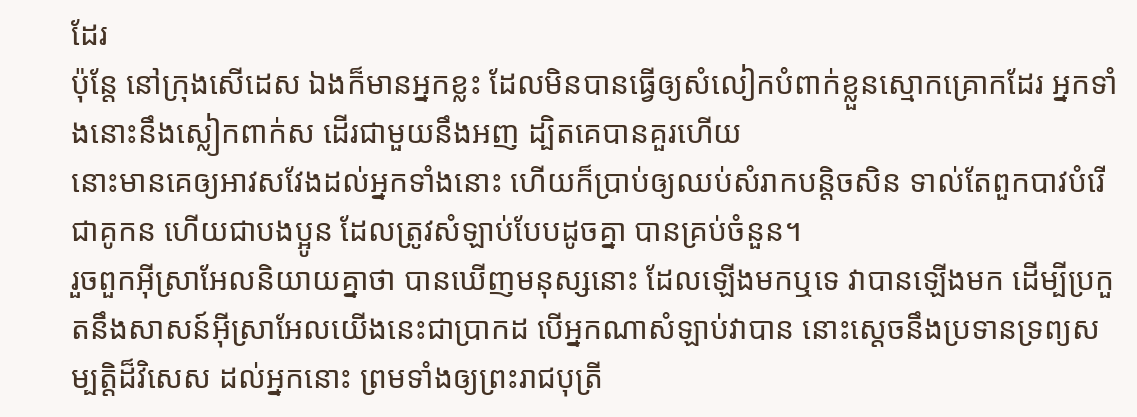ដែរ
ប៉ុន្តែ នៅក្រុងសើដេស ឯងក៏មានអ្នកខ្លះ ដែលមិនបានធ្វើឲ្យសំលៀកបំពាក់ខ្លួនស្មោកគ្រោកដែរ អ្នកទាំងនោះនឹងស្លៀកពាក់ស ដើរជាមួយនឹងអញ ដ្បិតគេបានគួរហើយ
នោះមានគេឲ្យអាវសវែងដល់អ្នកទាំងនោះ ហើយក៏ប្រាប់ឲ្យឈប់សំរាកបន្តិចសិន ទាល់តែពួកបាវបំរើ ជាគូកន ហើយជាបងប្អូន ដែលត្រូវសំឡាប់បែបដូចគ្នា បានគ្រប់ចំនួន។
រួចពួកអ៊ីស្រាអែលនិយាយគ្នាថា បានឃើញមនុស្សនោះ ដែលឡើងមកឬទេ វាបានឡើងមក ដើម្បីប្រកួតនឹងសាសន៍អ៊ីស្រាអែលយើងនេះជាប្រាកដ បើអ្នកណាសំឡាប់វាបាន នោះស្តេចនឹងប្រទានទ្រព្យសម្បត្តិដ៏វិសេស ដល់អ្នកនោះ ព្រមទាំងឲ្យព្រះរាជបុត្រី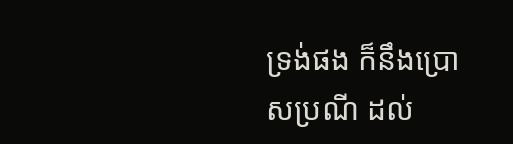ទ្រង់ផង ក៏នឹងប្រោសប្រណី ដល់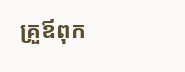គ្រួឪពុក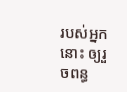របស់អ្នកនោះ ឲ្យរួចពន្ធ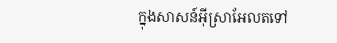ក្នុងសាសន៍អ៊ីស្រាអែលតទៅ